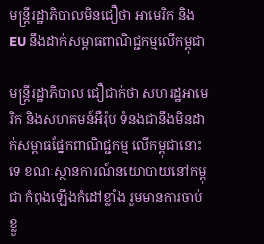មន្ត្រីរដ្ឋាភិបាលមិនជឿថា អាមេរិក និង EU នឹងដាក់សម្ពាធពាណិជ្ជកម្មលើកម្ពុជា

មន្ដ្រីរដ្ឋាភិបាល ជឿជាក់ថា សហរដ្ឋអាមេរិក និងសហគមន៍អឺរ៉ុប ទំនងជានឹងមិនដាក់សម្ពាធផ្នែកពាណិជ្ជកម្ម លើកម្ពុជានោះទេ ខណៈស្ថានការណ៍នយោបាយនៅកម្ពុជា កំពុងឡើងកំដៅខ្លាំង រួមមានការចាប់ខ្លួ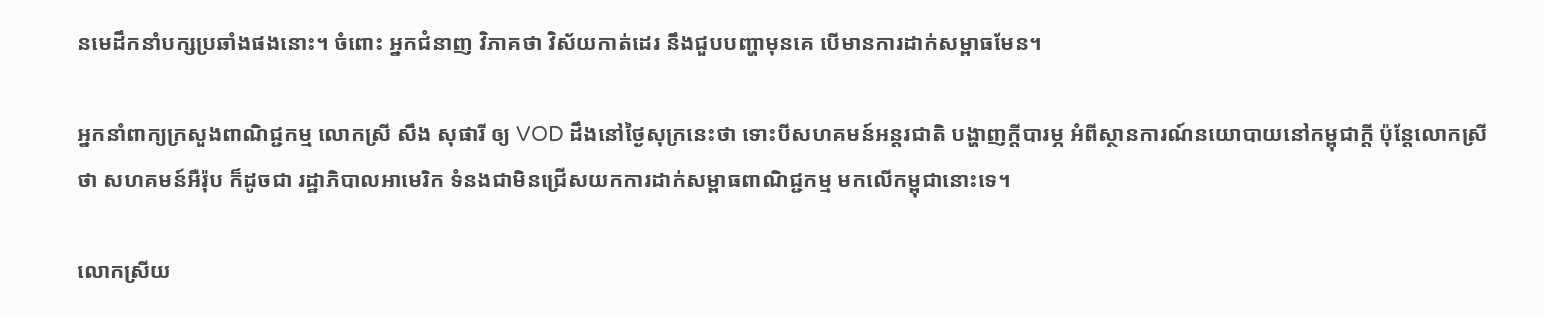នមេដឹកនាំបក្សប្រឆាំងផងនោះ។ ចំពោះ អ្នកជំនាញ វិភាគថា វិស័យកាត់ដេរ នឹងជួបបញ្ហាមុនគេ បើមានការដាក់សម្ពាធមែន។

អ្នកនាំពាក្យក្រសួងពាណិជ្ជកម្ម លោកស្រី សឹង សុផារី ឲ្យ VOD ដឹងនៅថ្ងៃសុក្រនេះថា ទោះបីសហគមន៍អន្ដរជាតិ បង្ហាញក្ដីបារម្ភ អំពីស្ថានការណ៍នយោបាយនៅកម្ពុជាក្ដី ប៉ុន្ដែលោកស្រីថា សហគមន៍អឺរ៉ុប ក៏ដូចជា រដ្ឋាភិបាលអាមេរិក ទំនងជាមិនជ្រើសយកការដាក់សម្ពាធពាណិជ្ជកម្ម មកលើកម្ពុជានោះទេ។

លោកស្រីយ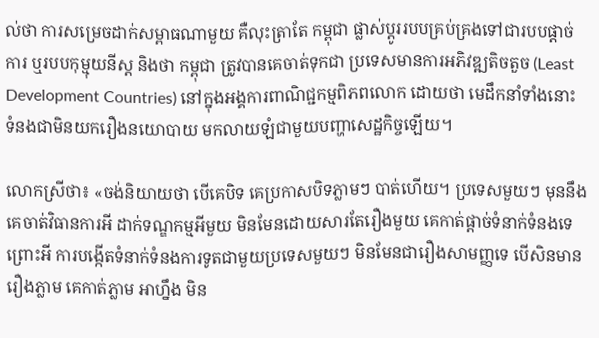ល់ថា ការសម្រេចដាក់សម្ពាធណាមួយ គឺលុះត្រាតែ កម្ពុជា ផ្លាស់ប្ដូររបបគ្រប់គ្រងទៅជារបបផ្ដាច់ការ ឬរបបកុម្មុយនីស្ដ និងថា កម្ពុជា ត្រូវបានគេចាត់ទុកជា ប្រទេសមានការអភិវឌ្ឍតិចតួច (Least Development Countries) នៅក្នុងអង្គការពាណិជ្ជកម្មពិភពលោក ដោយថា មេដឹកនាំទាំងនោះ ទំនងជាមិនយករឿងនយោបាយ មកលាយឡំជាមួយបញ្ហាសេដ្ឋកិច្ចឡើយ។

លោកស្រីថា៖ «ចង់និយាយថា បើគេបិទ គេប្រកាសបិទភ្លាមៗ បាត់ហើយ។ ប្រទេសមួយៗ មុននឹងគេចាត់វិធានការអី ដាក់ទណ្ឌកម្មអីមួយ មិនមែនដោយសារតែរឿងមួយ គេកាត់ផ្ដាច់ទំនាក់ទំនងទេ ព្រោះអី ការបង្កើតទំនាក់ទំនងការទូតជាមួយប្រទេសមួយៗ មិនមែនជារឿងសាមញ្ញទេ បើសិនមានរឿងភ្លាម គេកាត់ភ្លាម អាហ្នឹង មិន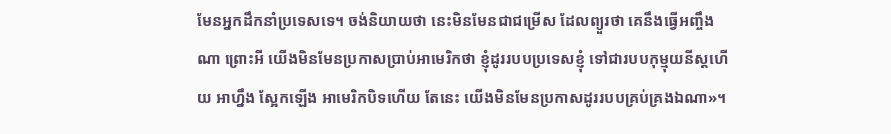មែនអ្នកដឹកនាំប្រទេសទេ។ ចង់និយាយថា នេះមិនមែនជាជម្រើស ដែលព្យួរថា គេនឹងធ្វើអញ្ចឹងណា ព្រោះអី យើងមិនមែនប្រកាសប្រាប់អាមេរិកថា ខ្ញុំដូររបបប្រទេសខ្ញុំ ទៅជារបបកុម្មុយនីស្ដហើយ អាហ្នឹង ស្អែកឡើង អាមេរិកបិទហើយ តែនេះ យើងមិនមែនប្រកាសដូររបបគ្រប់គ្រងឯណា»។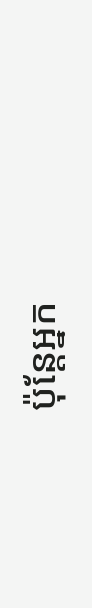ប៉ុន្ដែអ្នក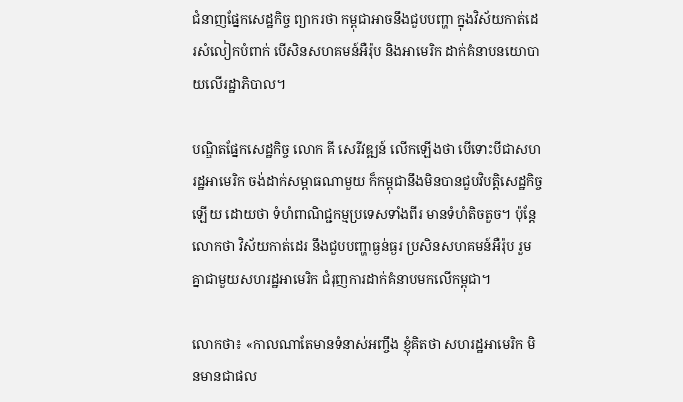ជំនាញផ្នែកសេដ្ឋកិច្ច ព្យាករថា កម្ពុជាអាចនឹងជួបបញ្ហា ក្នុងវិស័យកាត់ដេរសំលៀកបំពាក់ បើសិនសហគមន៍អឺរ៉ុប និងអាមេរិក ដាក់គំនាបនយោបាយលើរដ្ឋាភិបាល។

បណ្ឌិតផ្នែកសេដ្ឋកិច្ច លោក គី សេរីវឌ្ឍន៍ លើកឡើងថា បើទោះបីជាសហរដ្ឋអាមេរិក ចង់ដាក់សម្ពាធណាមួយ ក៏កម្ពុជានឹងមិនបានជួបវិបត្តិសេដ្ឋកិច្ចឡើយ ដោយថា ទំហំពាណិជ្ជកម្មប្រទេសទាំងពីរ មានទំហំតិចតួច។ ប៉ុន្ដែលោកថា វិស័យកាត់ដេរ នឹងជួបបញ្ហាធ្ងន់ធ្ងរ ប្រសិនសហគមន៍អឺរ៉ុប រួមគ្នាជាមួយសហរដ្ឋអាមេរិក ជំរុញការដាក់គំនាបមកលើកម្ពុជា។

លោកថា៖ «កាលណាតែមានទំនាស់អញ្ចឹង ខ្ញុំគិតថា សហរដ្ឋអាមេរិក មិនមានជាផល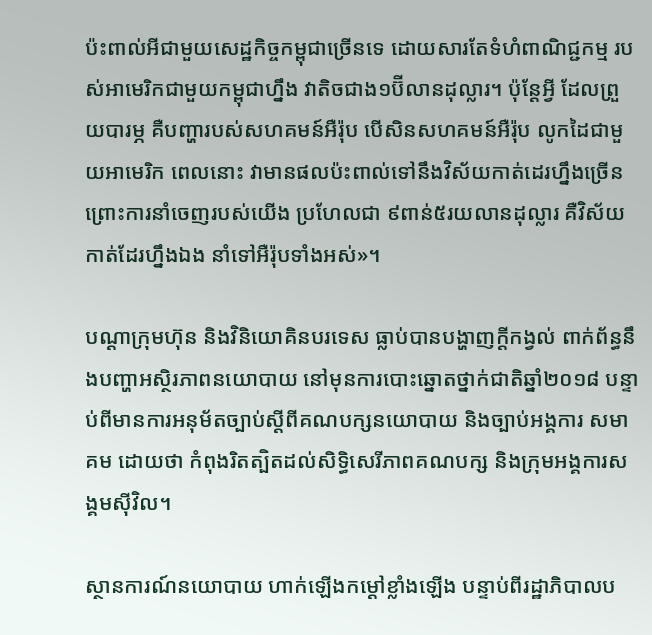ប៉ះពាល់អីជាមួយសេដ្ឋកិច្ចកម្ពុជាច្រើនទេ ដោយសារតែទំហំពាណិជ្ជកម្ម របស់អាមេរិកជាមួយកម្ពុជាហ្នឹង វាតិចជាង១ប៊ីលានដុល្លារ។ ប៉ុន្ដែអ្វី ដែលព្រួយបារម្ភ គឺបញ្ហារបស់សហគមន៍អឺរ៉ុប បើសិនសហគមន៍អឺរ៉ុប លូកដៃជាមួយអាមេរិក ពេលនោះ វាមានផលប៉ះពាល់ទៅនឹងវិស័យកាត់ដេរហ្នឹងច្រើន ព្រោះការនាំចេញរបស់យើង ប្រហែលជា ៩ពាន់៥រយលានដុល្លារ គឺវិស័យកាត់ដែរហ្នឹងឯង នាំទៅអឺរ៉ុបទាំងអស់»។

បណ្ដាក្រុមហ៊ុន និងវិនិយោគិនបរទេស ធ្លាប់បានបង្ហាញក្ដីកង្វល់ ពាក់ព័ន្ធនឹងបញ្ហាអស្ថិរភាពនយោបាយ នៅមុនការបោះឆ្នោតថ្នាក់ជាតិឆ្នាំ២០១៨ បន្ទាប់ពីមានការអនុម័តច្បាប់ស្ដីពីគណបក្សនយោបាយ និងច្បាប់អង្គការ សមាគម ដោយថា កំពុងរិតត្បិតដល់សិទ្ធិសេរីភាពគណបក្ស និងក្រុមអង្គការសង្គមស៊ីវិល។

ស្ថានការណ៍នយោបាយ ហាក់ឡើងកម្ដៅខ្លាំងឡើង បន្ទាប់ពីរដ្ឋាភិបាលប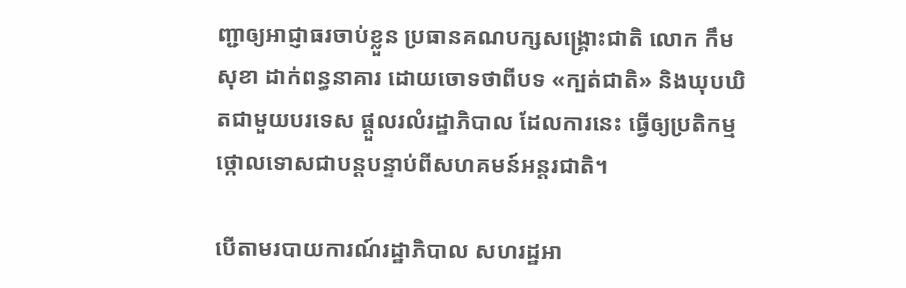ញ្ជាឲ្យអាជ្ញាធរចាប់ខ្លួន ប្រធានគណបក្សសង្គ្រោះជាតិ លោក កឹម សុខា ដាក់ពន្ធនាគារ ដោយចោទថាពីបទ «ក្បត់ជាតិ» និងឃុបឃិតជាមួយបរទេស ផ្ដួលរលំរដ្ឋាភិបាល ដែលការនេះ ធ្វើឲ្យប្រតិកម្មថ្កោលទោសជាបន្ដបន្ទាប់ពីសហគមន៍អន្ដរជាតិ។

បើតាមរបាយការណ៍រដ្ឋាភិបាល សហរដ្ឋអា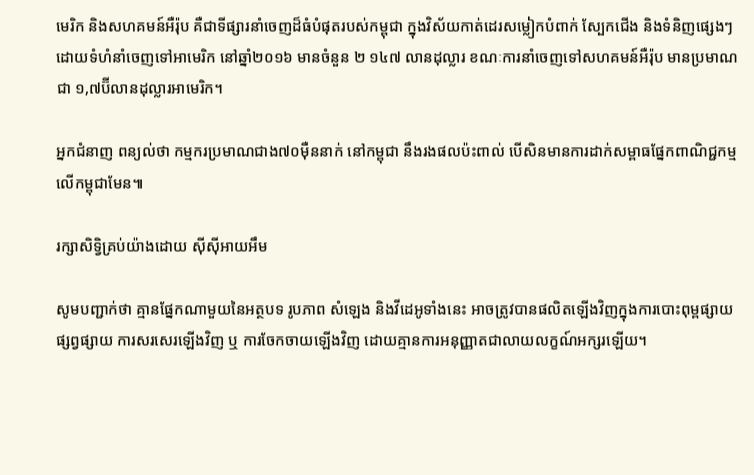មេរិក និងសហគមន៍អឺរ៉ុប គឺជាទីផ្សារនាំចេញដ៏ធំបំផុតរបស់កម្ពុជា ក្នុងវិស័យកាត់ដេរសម្លៀកបំពាក់ ស្បែកជើង និងទំនិញផ្សេងៗ ដោយទំហំនាំចេញទៅអាមេរិក នៅឆ្នាំ២០១៦ មានចំនួន ២ ១៤៧ លានដុល្លារ ខណៈការនាំចេញទៅសហគមន៍អឺរ៉ុប មានប្រមាណជា ១,៧ប៊ីលានដុល្លារអាមេរិក។

អ្នកជំនាញ ពន្យល់ថា កម្មករប្រមាណជាង៧០ម៉ឺននាក់ នៅកម្ពុជា នឹងរងផលប៉ះពាល់ បើសិនមានការដាក់សម្ពាធផ្នែកពាណិជ្ជកម្មលើកម្ពុជាមែន៕

រក្សាសិទ្វិគ្រប់យ៉ាងដោយ ស៊ីស៊ីអាយអឹម

សូមបញ្ជាក់ថា គ្មានផ្នែកណាមួយនៃអត្ថបទ រូបភាព សំឡេង និងវីដេអូទាំងនេះ អាចត្រូវបានផលិតឡើងវិញក្នុងការបោះពុម្ពផ្សាយ ផ្សព្វផ្សាយ ការសរសេរឡើងវិញ ឬ ការចែកចាយឡើងវិញ ដោយគ្មានការអនុញ្ញាតជាលាយលក្ខណ៍អក្សរឡើយ។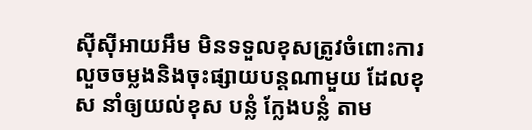ស៊ីស៊ីអាយអឹម មិនទទួលខុសត្រូវចំពោះការលួចចម្លងនិងចុះផ្សាយបន្តណាមួយ ដែលខុស នាំឲ្យយល់ខុស បន្លំ ក្លែងបន្លំ តាម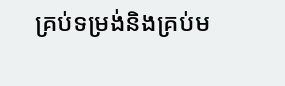គ្រប់ទម្រង់និងគ្រប់ម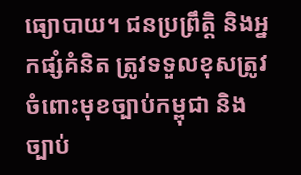ធ្យោបាយ។ ជនប្រព្រឹត្តិ និងអ្នកផ្សំគំនិត ត្រូវទទួលខុសត្រូវចំពោះមុខច្បាប់កម្ពុជា និងច្បាប់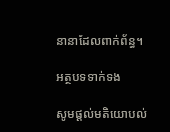នានាដែលពាក់ព័ន្ធ។

អត្ថបទទាក់ទង

សូមផ្ដល់មតិយោបល់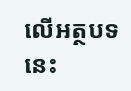លើអត្ថបទនេះ